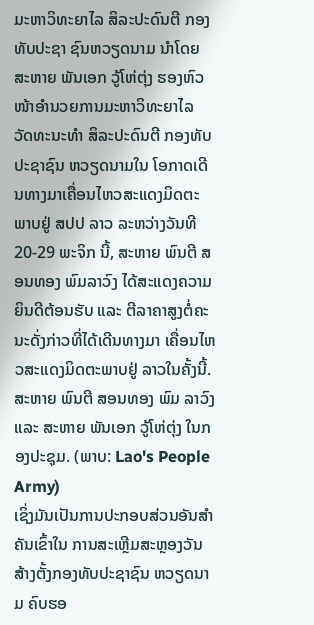ມະຫາວິທະຍາໄລ ສິລະປະດົນຕີ ກອງທັບປະຊາ ຊົນຫວຽດນາມ ນຳໂດຍ ສະຫາຍ ພັນເອກ ວູ້ໂຫ່ຕຸ່ງ ຮອງຫົວໜ້າອໍານວຍການມະຫາວິທະຍາໄລ ວັດທະນະທຳ ສິລະປະດົນຕີ ກອງທັບປະຊາຊົນ ຫວຽດນາມໃນ ໂອກາດເດີນທາງມາເຄື່ອນໄຫວສະແດງມິດຕະພາບຢູ່ ສປປ ລາວ ລະຫວ່າງວັນທີ 20-29 ພະຈິກ ນີ້, ສະຫາຍ ພົນຕີ ສອນທອງ ພົມລາວົງ ໄດ້ສະແດງຄວາມຍິນດີຕ້ອນຮັບ ແລະ ຕີລາຄາສູງຕໍ່ຄະນະດັ່ງກ່າວທີ່ໄດ້ເດີນທາງມາ ເຄື່ອນໄຫວສະແດງມິດຕະພາບຢູ່ ລາວໃນຄັ້ງນີ້.
ສະຫາຍ ພົນຕີ ສອນທອງ ພົມ ລາວົງ ແລະ ສະຫາຍ ພັນເອກ ວູ້ໂຫ່ຕຸ່ງ ໃນກອງປະຊຸມ. (ພາບ: Lao's People Army)
ເຊິ່ງມັນເປັນການປະກອບສ່ວນອັນສຳຄັນເຂົ້າໃນ ການສະເຫຼີມສະຫຼອງວັນສ້າງຕັ້ງກອງທັບປະຊາຊົນ ຫວຽດນາມ ຄົບຮອ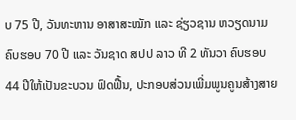ບ 75 ປີ, ວັນທະຫານ ອາສາສະໝັກ ແລະ ຊ່ຽວຊານ ຫວຽດນາມຄົບຮອບ 70 ປີ ແລະ ວັນຊາດ ສປປ ລາວ ທີ 2 ທັນວາ ຄົບຮອບ 44 ປີໃຫ້ເປັນຂະບວນ ຟົດຟື້ນ, ປະກອບສ່ວນເພີ່ມພູນຄູນສ້າງສາຍ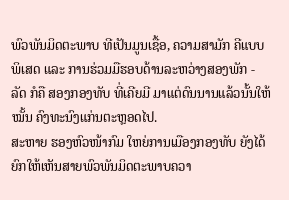ພົວພັນມິດຕະພາບ ທີເປັນມູນເຊື້ອ, ຄວາມສາມັກ ຄີແບບພິເສດ ແລະ ການຮ່ວມມືຮອບດ້ານລະຫວ່າງສອງພັກ - ລັດ ກໍຄື ສອງກອງທັບ ທີ່ເຄີຍມີ ມາແຕ່ດົນນານແລ້ວນັ້ນໃຫ້ໝັ້ນ ຄົງທະນົງແກ່ນຕະຫຼອດໄປ.
ສະຫາຍ ຮອງຫົວໜ້າກົມ ໃຫຍ່ການເມືອງກອງທັບ ຍັງໄດ້ຍົກໃຫ້ເຫັນສາຍພົວພັນມິດຕະພາບຄວາ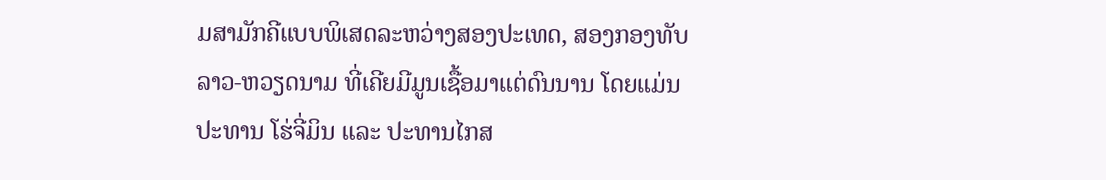ມສາມັກຄີແບບພິເສດລະຫວ່າງສອງປະເທດ, ສອງກອງທັບລາວ-ຫວຽດນາມ ທີ່ເຄີຍມີມູນເຊື້ອມາແຕ່ດົນນານ ໂດຍແມ່ນປະທານ ໂຮ່ຈີ່ມິນ ແລະ ປະທານໄກສ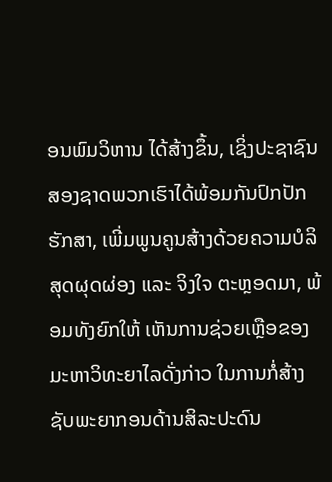ອນພົມວິຫານ ໄດ້ສ້າງຂຶ້ນ, ເຊິ່ງປະຊາຊົນສອງຊາດພວກເຮົາໄດ້ພ້ອມກັນປົກປັກຮັກສາ, ເພີ່ມພູນຄູນສ້າງດ້ວຍຄວາມບໍລິສຸດຜຸດຜ່ອງ ແລະ ຈິງໃຈ ຕະຫຼອດມາ, ພ້ອມທັງຍົກໃຫ້ ເຫັນການຊ່ວຍເຫຼືອຂອງມະຫາວິທະຍາໄລດັ່ງກ່າວ ໃນການກໍ່ສ້າງຊັບພະຍາກອນດ້ານສິລະປະດົນ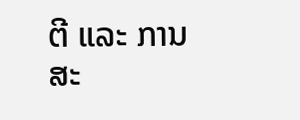ຕີ ແລະ ການສະ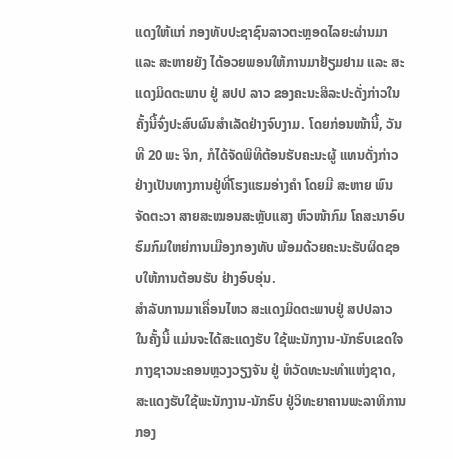ແດງໃຫ້ແກ່ ກອງທັບປະຊາຊົນລາວຕະຫຼອດໄລຍະຜ່ານມາ ແລະ ສະຫາຍຍັງ ໄດ້ອວຍພອນໃຫ້ການມາຢ້ຽມຢາມ ແລະ ສະແດງມິດຕະພາບ ຢູ່ ສປປ ລາວ ຂອງຄະນະສິລະປະດັ່ງກ່າວໃນຄັ້ງນີ້ຈົ່ງປະສົບຜົນສໍາເລັດຢ່າງຈົບງາມ. ໂດຍກ່ອນໜ້ານີ້, ວັນທີ 20 ພະ ຈິກ, ກໍໄດ້ຈັດພິທີຕ້ອນຮັບຄະນະຜູ້ ແທນດັ່ງກ່າວຢ່າງເປັນທາງການຢູ່ທີ່ໂຮງແຮມອ່າງຄໍາ ໂດຍມີ ສະຫາຍ ພົນຈັດຕະວາ ສາຍສະໝອນສະຫຼັບແສງ ຫົວໜ້າກົມ ໂຄສະນາອົບຮົມກົມໃຫຍ່ການເມືອງກອງທັບ ພ້ອມດ້ວຍຄະນະຮັບຜິດຊອບໃຫ້ການຕ້ອນຮັບ ຢ່າງອົບອຸ່ນ.
ສໍາລັບການມາເຄື່ອນໄຫວ ສະແດງມິດຕະພາບຢູ່ ສປປລາວ ໃນຄັ້ງນີ້ ແມ່ນຈະໄດ້ສະແດງຮັບ ໃຊ້ພະນັກງານ-ນັກຮົບເຂດໃຈ ກາງຊາວນະຄອນຫຼວງວຽງຈັນ ຢູ່ ຫໍວັດທະນະທໍາແຫ່ງຊາດ, ສະແດງຮັບໃຊ້ພະນັກງານ-ນັກຮົບ ຢູ່ວິທະຍາຄານພະລາທິການກອງ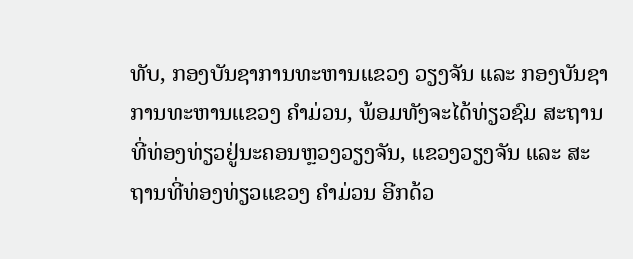ທັບ, ກອງບັນຊາການທະຫານແຂວງ ວຽງຈັນ ແລະ ກອງບັນຊາການທະຫານແຂວງ ຄໍາມ່ວນ, ພ້ອມທັງຈະໄດ້ທ່ຽວຊົມ ສະຖານທີ່ທ່ອງທ່ຽວຢູ່ນະຄອນຫຼວງວຽງຈັນ, ແຂວງວຽງຈັນ ແລະ ສະຖານທີ່ທ່ອງທ່ຽວແຂວງ ຄໍາມ່ວນ ອີກດ້ວ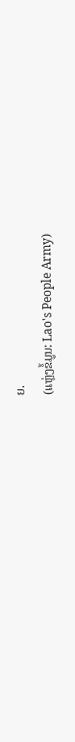ຍ.
(ແຫຼ່ງຂໍ້ມູນ: Lao's People Army)